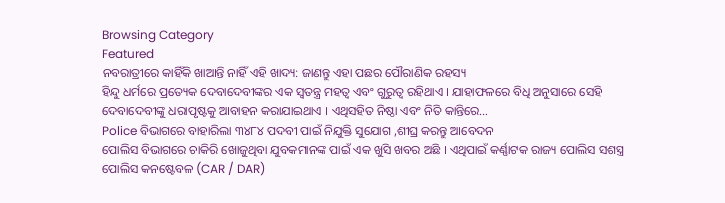Browsing Category
Featured
ନବରାତ୍ରୀରେ କାହିଁକି ଖାଆନ୍ତି ନାହିଁ ଏହି ଖାଦ୍ୟ: ଜାଣନ୍ତୁ ଏହା ପଛର ପୌରାଣିକ ରହସ୍ୟ
ହିନ୍ଦୁ ଧର୍ମରେ ପ୍ରତ୍ୟେକ ଦେବାଦେବୀଙ୍କର ଏକ ସ୍ୱତନ୍ତ୍ର ମହତ୍ୱ ଏବଂ ଗୁରୁତ୍ୱ ରହିଥାଏ । ଯାହାଫଳରେ ବିଧି ଅନୁସାରେ ସେହି ଦେବାଦେବୀଙ୍କୁ ଧରାପୃଷ୍ଟକୁ ଆବାହନ କରାଯାଇଥାଏ । ଏଥିସହିତ ନିଷ୍ଠା ଏବଂ ନିତି କାନ୍ତିରେ…
Police ବିଭାଗରେ ବାହାରିଲା ୩୪୮୪ ପଦବୀ ପାଇଁ ନିଯୁକ୍ତି ସୁଯୋଗ ,ଶୀଘ୍ର କରନ୍ତୁ ଆବେଦନ
ପୋଲିସ ବିଭାଗରେ ଚାକିରି ଖୋଜୁଥିବା ଯୁବକମାନଙ୍କ ପାଇଁ ଏକ ଖୁସି ଖବର ଅଛି । ଏଥିପାଇଁ କର୍ଣ୍ଣାଟକ ରାଜ୍ୟ ପୋଲିସ ସଶସ୍ତ୍ର ପୋଲିସ କନଷ୍ଟେବଳ (CAR / DAR)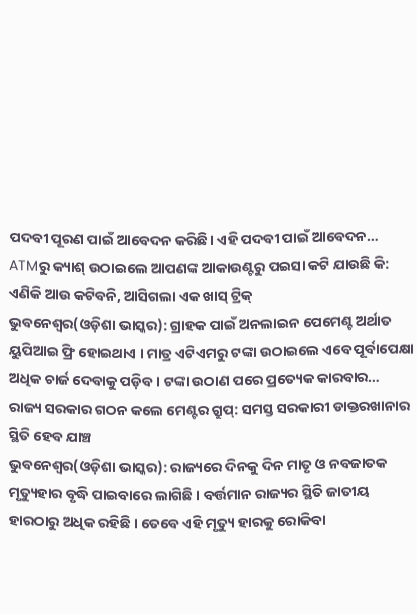ପଦବୀ ପୂରଣ ପାଇଁ ଆବେଦନ କରିଛି। ଏହି ପଦବୀ ପାଇଁ ଆବେଦନ…
ATMରୁ କ୍ୟାଶ୍ ଉଠାଇଲେ ଆପଣଙ୍କ ଆକାଉଣ୍ଟରୁ ପଇସା କଟି ଯାଉଛି କି: ଏଣିକି ଆଉ କଟିବନି, ଆସିଗଲା ଏକ ଖାସ୍ ଟ୍ରିକ୍
ଭୁବନେଶ୍ୱର(ଓଡ଼ିଶା ଭାସ୍କର): ଗ୍ରାହକ ପାଇଁ ଅନଲାଇନ ପେମେଣ୍ଟ ଅର୍ଥାତ ୟୁପିଆଇ ଫ୍ରି ହୋଇଥାଏ । ମାତ୍ର ଏଟିଏମରୁ ଟଙ୍କା ଉଠାଇଲେ ଏବେ ପୂର୍ବାପେକ୍ଷା ଅଧିକ ଚାର୍ଜ ଦେବାକୁ ପଡ଼ିବ । ଟଙ୍କା ଉଠାଣ ପରେ ପ୍ରତ୍ୟେକ କାରବାର…
ରାଜ୍ୟ ସରକାର ଗଠନ କଲେ ମେଣ୍ଟର ଗ୍ରୁପ୍: ସମସ୍ତ ସରକାରୀ ଡାକ୍ତରଖାନାର ସ୍ଥିତି ହେବ ଯାଞ୍ଚ
ଭୁବନେଶ୍ୱର(ଓଡ଼ିଶା ଭାସ୍କର): ରାଜ୍ୟରେ ଦିନକୁ ଦିନ ମାତୃ ଓ ନବଜାତକ ମୃତ୍ୟୁହାର ବୃଦ୍ଧି ପାଇବାରେ ଲାଗିଛି । ବର୍ତ୍ତମାନ ରାଜ୍ୟର ସ୍ଥିତି ଜାତୀୟ ହାରଠାରୁ ଅଧିକ ରହିଛି । ତେବେ ଏହି ମୃତ୍ୟୁ ହାରକୁ ରୋକିବା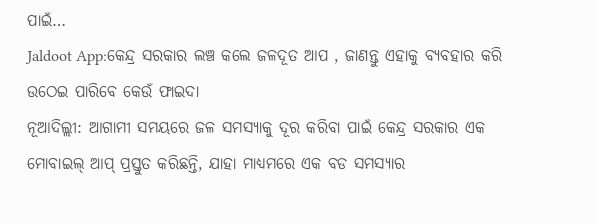ପାଇଁ…
Jaldoot App:କେନ୍ଦ୍ର ସରକାର ଲଞ୍ଚ କଲେ ଜଳଦୂତ ଆପ , ଜାଣନ୍ତୁ ଏହାକୁ ବ୍ୟବହାର କରି ଉଠେଇ ପାରିବେ କେଉଁ ଫାଇଦା
ନୂଆଦିଲ୍ଲୀ: ଆଗାମୀ ସମୟରେ ଜଳ ସମସ୍ୟାକୁ ଦୂର କରିବା ପାଇଁ କେନ୍ଦ୍ର ସରକାର ଏକ ମୋବାଇଲ୍ ଆପ୍ ପ୍ରସ୍ତୁତ କରିଛନ୍ତି, ଯାହା ମାଧ୍ୟମରେ ଏକ ବଡ ସମସ୍ୟାର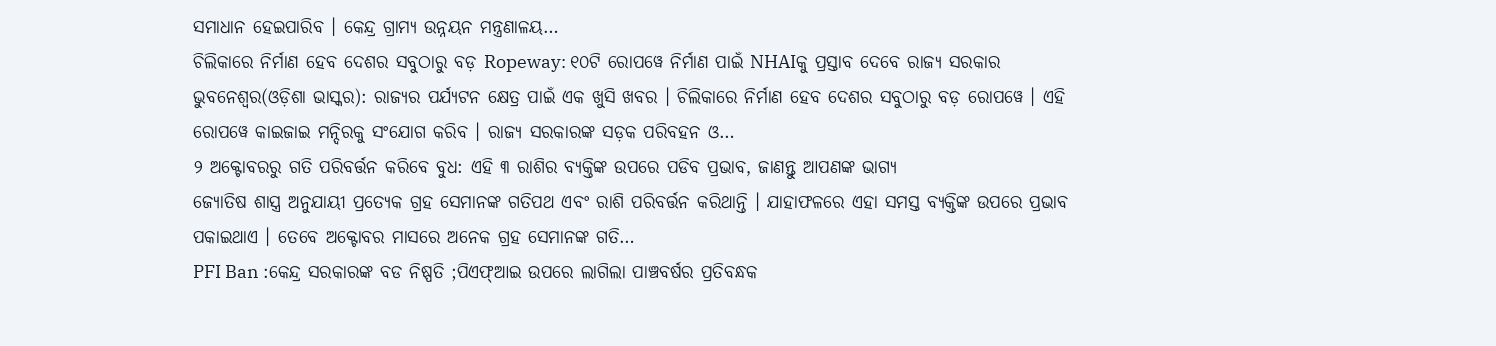ସମାଧାନ ହେଇପାରିବ । କେନ୍ଦ୍ର ଗ୍ରାମ୍ୟ ଉନ୍ନୟନ ମନ୍ତ୍ରଣାଳୟ…
ଚିଲିକାରେ ନିର୍ମାଣ ହେବ ଦେଶର ସବୁଠାରୁ ବଡ଼ Ropeway: ୧୦ଟି ରୋପୱେ ନିର୍ମାଣ ପାଇଁ NHAIକୁ ପ୍ରସ୍ତାବ ଦେବେ ରାଜ୍ୟ ସରକାର
ଭୁବନେଶ୍ୱର(ଓଡ଼ିଶା ଭାସ୍କର): ରାଜ୍ୟର ପର୍ଯ୍ୟଟନ କ୍ଷେତ୍ର ପାଇଁ ଏକ ଖୁସି ଖବର । ଚିଲିକାରେ ନିର୍ମାଣ ହେବ ଦେଶର ସବୁଠାରୁ ବଡ଼ ରୋପୱେ । ଏହି ରୋପୱେ କାଇଜାଇ ମନ୍ଦିରକୁ ସଂଯୋଗ କରିବ । ରାଜ୍ୟ ସରକାରଙ୍କ ସଡ଼କ ପରିବହନ ଓ…
୨ ଅକ୍ଟୋବରରୁ ଗତି ପରିବର୍ତ୍ତନ କରିବେ ବୁଧ: ଏହି ୩ ରାଶିର ବ୍ୟକ୍ତିଙ୍କ ଉପରେ ପଡିବ ପ୍ରଭାବ, ଜାଣନ୍ତୁ ଆପଣଙ୍କ ଭାଗ୍ୟ
ଜ୍ୟୋତିଷ ଶାସ୍ତ୍ର ଅନୁଯାୟୀ ପ୍ରତ୍ୟେକ ଗ୍ରହ ସେମାନଙ୍କ ଗତିପଥ ଏବଂ ରାଶି ପରିବର୍ତ୍ତନ କରିଥାନ୍ତି । ଯାହାଫଳରେ ଏହା ସମସ୍ତ ବ୍ୟକ୍ତିଙ୍କ ଉପରେ ପ୍ରଭାବ ପକାଇଥାଏ । ତେବେ ଅକ୍ଟୋବର ମାସରେ ଅନେକ ଗ୍ରହ ସେମାନଙ୍କ ଗତି…
PFI Ban :କେନ୍ଦ୍ର ସରକାରଙ୍କ ବଡ ନିଷ୍ପତି ;ପିଏଫ୍ଆଇ ଉପରେ ଲାଗିଲା ପାଞ୍ଚବର୍ଷର ପ୍ରତିବନ୍ଧକ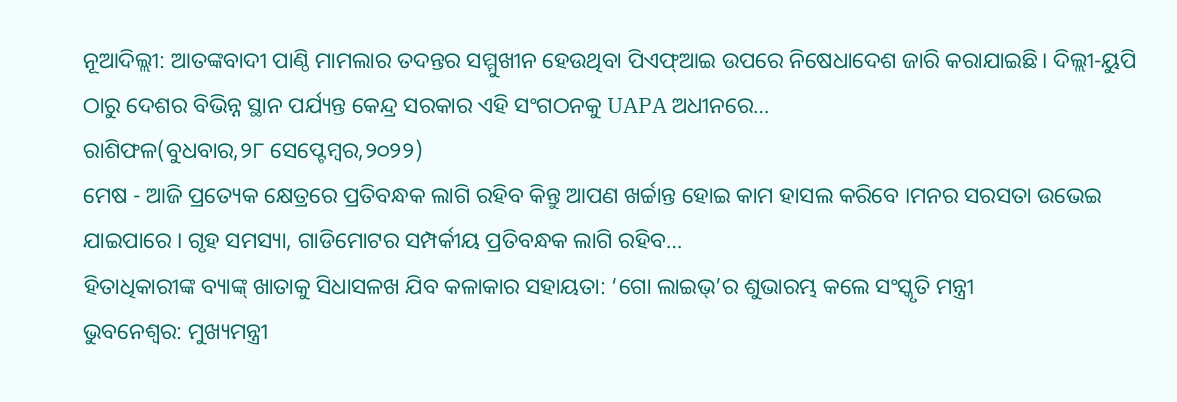ନୂଆଦିଲ୍ଲୀ: ଆତଙ୍କବାଦୀ ପାଣ୍ଠି ମାମଲାର ତଦନ୍ତର ସମ୍ମୁଖୀନ ହେଉଥିବା ପିଏଫ୍ଆଇ ଉପରେ ନିଷେଧାଦେଶ ଜାରି କରାଯାଇଛି। ଦିଲ୍ଲୀ-ୟୁପି ଠାରୁ ଦେଶର ବିଭିନ୍ନ ସ୍ଥାନ ପର୍ଯ୍ୟନ୍ତ କେନ୍ଦ୍ର ସରକାର ଏହି ସଂଗଠନକୁ UAPA ଅଧୀନରେ…
ରାଶିଫଳ(ବୁଧବାର,୨୮ ସେପ୍ଟେମ୍ବର,୨୦୨୨)
ମେଷ - ଆଜି ପ୍ରତ୍ୟେକ କ୍ଷେତ୍ରରେ ପ୍ରତିବନ୍ଧକ ଲାଗି ରହିବ କିନ୍ତୁ ଆପଣ ଖର୍ଚ୍ଚାନ୍ତ ହୋଇ କାମ ହାସଲ କରିବେ ।ମନର ସରସତା ଉଭେଇ ଯାଇପାରେ । ଗୃହ ସମସ୍ୟା, ଗାଡିମୋଟର ସମ୍ପର୍କୀୟ ପ୍ରତିବନ୍ଧକ ଲାଗି ରହିବ…
ହିତାଧିକାରୀଙ୍କ ବ୍ୟାଙ୍କ୍ ଖାତାକୁ ସିଧାସଳଖ ଯିବ କଳାକାର ସହାୟତା: ‘ଗୋ ଲାଇଭ୍’ର ଶୁଭାରମ୍ଭ କଲେ ସଂସ୍କୃତି ମନ୍ତ୍ରୀ
ଭୁବନେଶ୍ୱର: ମୁଖ୍ୟମନ୍ତ୍ରୀ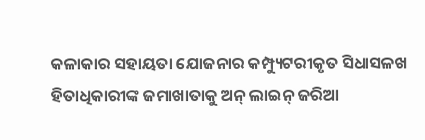କଳାକାର ସହାୟତା ଯୋଜନାର କମ୍ପ୍ୟୁଟରୀକୃତ ସିଧାସଳଖ ହିତାଧିକାରୀଙ୍କ ଜମାଖାତାକୁ ଅନ୍ ଲାଇନ୍ ଜରିଆ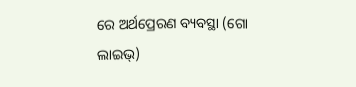ରେ ଅର୍ଥପ୍ରେରଣ ବ୍ୟବସ୍ଥା (ଗୋ ଲାଇଭ୍)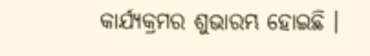କାର୍ଯ୍ୟକ୍ରମର ଶୁଭାରମ୍ଭ ହୋଇଛି ।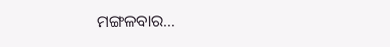ମଙ୍ଗଳବାର…